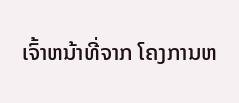ເຈົ້າຫນ້າທີ່ຈາກ ໂຄງການຫ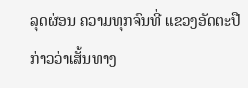ລຸດຜ່ອນ ຄວາມທຸກຈົນທີ່ ແຂວງອັດຕະປື ກ່າວວ່າເສັ້ນທາງ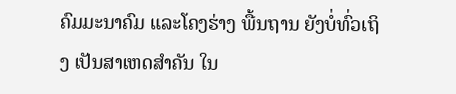ຄົມມະນາຄົມ ແລະໂຄງຮ່າງ ພື້ນຖານ ຍັງບໍ່ທົ່ວເຖິງ ເປັນສາເຫດສຳຄັນ ໃນ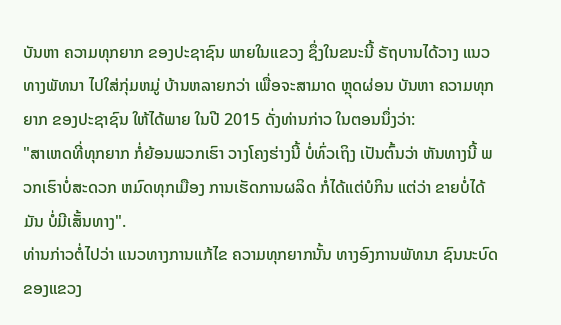ບັນຫາ ຄວາມທຸກຍາກ ຂອງປະຊາຊົນ ພາຍໃນແຂວງ ຊຶ່ງໃນຂນະນີ້ ຣັຖບານໄດ້ວາງ ແນວທາງພັທນາ ໄປໃສ່ກຸ່ມຫມູ່ ບ້ານຫລາຍກວ່າ ເພື່ອຈະສາມາດ ຫຼຸດຜ່ອນ ບັນຫາ ຄວາມທຸກຍາກ ຂອງປະຊາຊົນ ໃຫ້ໄດ້ພາຍ ໃນປີ 2015 ດັ່ງທ່ານກ່າວ ໃນຕອນນຶ່ງວ່າ:
"ສາເຫດທີ່ທຸກຍາກ ກໍ່ຍ້ອນພວກເຮົາ ວາງໂຄງຮ່າງນີ້ ບໍ່ທົ່ວເຖິງ ເປັນຕົ້ນວ່າ ຫັນທາງນີ້ ພວກເຮົາບໍ່ສະດວກ ຫມົດທຸກເມືອງ ການເຮັດການຜລິດ ກໍ່ໄດ້ແຕ່ບໍກິນ ແຕ່ວ່າ ຂາຍບໍ່ໄດ້ມັນ ບໍ່ມີເສັ້ນທາງ".
ທ່ານກ່າວຕໍ່ໄປວ່າ ແນວທາງການແກ້ໄຂ ຄວາມທຸກຍາກນັ້ນ ທາງອົງການພັທນາ ຊົນນະບົດ ຂອງແຂວງ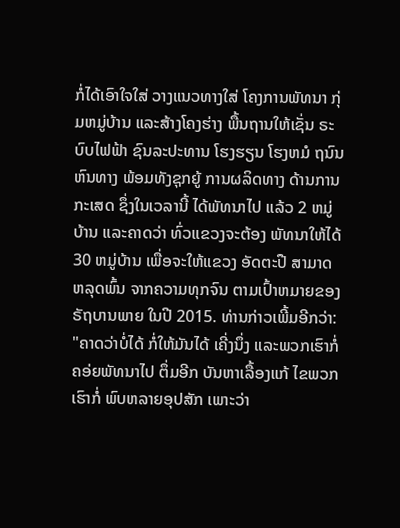ກໍ່ໄດ້ເອົາໃຈໃສ່ ວາງແນວທາງໃສ່ ໂຄງການພັທນາ ກຸ່ມຫມູ່ບ້ານ ແລະສ້າງໂຄງຮ່າງ ພື້ນຖານໃຫ້ເຊັ່ນ ຣະບົບໄຟຟ້າ ຊົນລະປະທານ ໂຮງຮຽນ ໂຮງຫມໍ ຖນົນຫົນທາງ ພ້ອມທັງຊຸກຍູ້ ການຜລິດທາງ ດ້ານການກະເສດ ຊຶ່ງໃນເວລານີ້ ໄດ້ພັທນາໄປ ແລ້ວ 2 ຫມູ່ບ້ານ ແລະຄາດວ່າ ທົ່ວແຂວງຈະຕ້ອງ ພັທນາໃຫ້ໄດ້ 30 ຫມູ່ບ້ານ ເພື່ອຈະໃຫ້ແຂວງ ອັດຕະປື ສາມາດຫລຸດພົ້ນ ຈາກຄວາມທຸກຈົນ ຕາມເປົ້າຫມາຍຂອງ ຣັຖບານພາຍ ໃນປີ 2015. ທ່ານກ່າວເພີ້ມອີກວ່າ:
"ຄາດວ່າບໍ່ໄດ້ ກໍ່ໃຫ້ມັນໄດ້ ເຄີ່ງນຶ່ງ ແລະພວກເຮົາກໍ່ ຄອ່ຍພັທນາໄປ ຕຶ່ມອີກ ບັນຫາເລື້ອງແກ້ ໄຂພວກເຮົາກໍ່ ພົບຫລາຍອຸປສັກ ເພາະວ່າ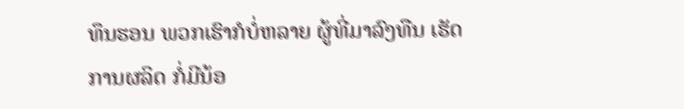ທຶນຮອນ ພວກເຮົາກໍບໍ່ຫລາຍ ຜູ້ທີ່ມາລົງທືນ ເຮັດການຜລິດ ກໍ່ມີນ້ອ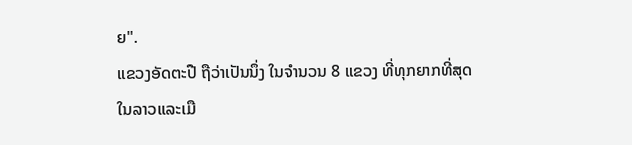ຍ".
ແຂວງອັດຕະປື ຖືວ່າເປັນນຶ່ງ ໃນຈຳນວນ 8 ແຂວງ ທີ່ທຸກຍາກທີ່ສຸດ ໃນລາວແລະເມື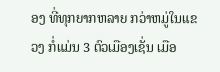ອງ ທີ່ທຸກຍາກຫລາຍ ກວ່າຫມູ່ໃນແຂວງ ກໍ່ແມ່ນ 3 ຕົວເມືອງເຊັ່ນ ເມືອ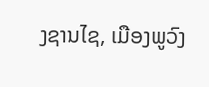ງຊານໄຊ, ເມືອງພູວົງ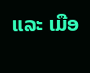ແລະ ເມືອ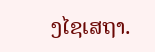ງໄຊເສຖາ.